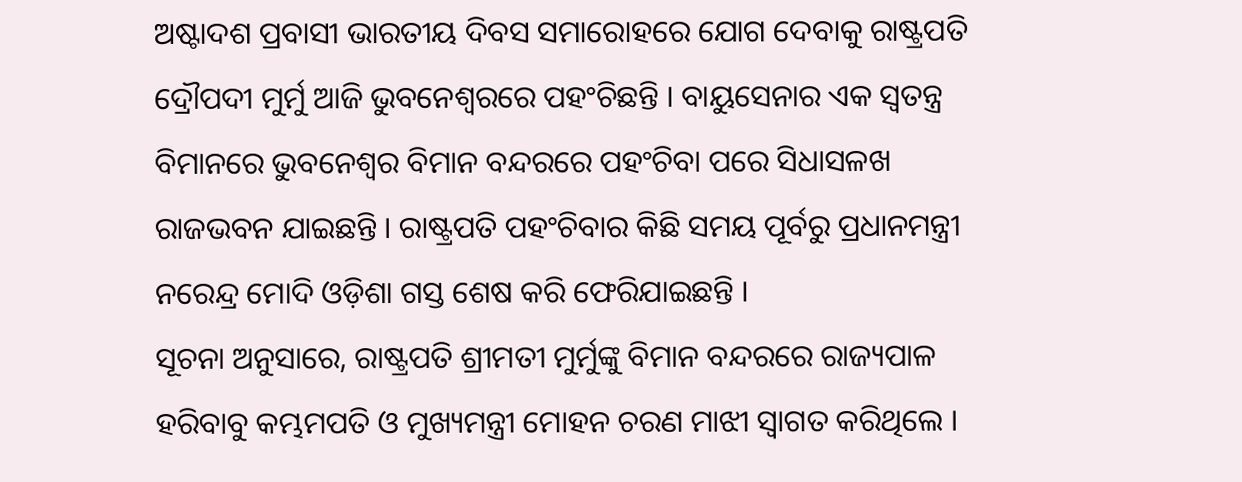ଅଷ୍ଟାଦଶ ପ୍ରବାସୀ ଭାରତୀୟ ଦିବସ ସମାରୋହରେ ଯୋଗ ଦେବାକୁ ରାଷ୍ଟ୍ରପତି ଦ୍ରୌପଦୀ ମୁର୍ମୁ ଆଜି ଭୁବନେଶ୍ୱରରେ ପହଂଚିଛନ୍ତି । ବାୟୁସେନାର ଏକ ସ୍ୱତନ୍ତ୍ର ବିମାନରେ ଭୁବନେଶ୍ୱର ବିମାନ ବନ୍ଦରରେ ପହଂଚିବା ପରେ ସିଧାସଳଖ ରାଜଭବନ ଯାଇଛନ୍ତି । ରାଷ୍ଟ୍ରପତି ପହଂଚିବାର କିଛି ସମୟ ପୂର୍ବରୁ ପ୍ରଧାନମନ୍ତ୍ରୀ ନରେନ୍ଦ୍ର ମୋଦି ଓଡ଼ିଶା ଗସ୍ତ ଶେଷ କରି ଫେରିଯାଇଛନ୍ତି ।
ସୂଚନା ଅନୁସାରେ, ରାଷ୍ଟ୍ରପତି ଶ୍ରୀମତୀ ମୁର୍ମୁଙ୍କୁ ବିମାନ ବନ୍ଦରରେ ରାଜ୍ୟପାଳ ହରିବାବୁ କମ୍ଭମପତି ଓ ମୁଖ୍ୟମନ୍ତ୍ରୀ ମୋହନ ଚରଣ ମାଝୀ ସ୍ୱାଗତ କରିଥିଲେ ।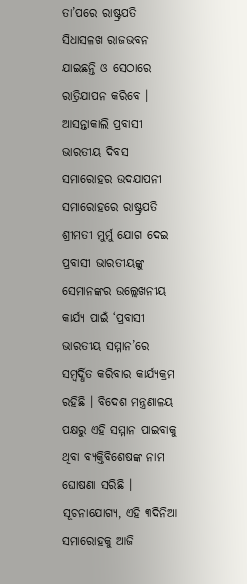ତା’ପରେ ରାଷ୍ଟ୍ରପତି ସିଧାସଳଖ ରାଜଭବନ ଯାଇଛନ୍ତି ଓ ସେଠାରେ ରାତ୍ରିଯାପନ କରିବେ । ଆସନ୍ତାକାଲି ପ୍ରବାସୀ ଭାରତୀୟ ଦିବସ ସମାରୋହର ଉଦଯାପନୀ ସମାରୋହରେ ରାଷ୍ଟ୍ରପତି ଶ୍ରୀମତୀ ମୁର୍ମୁ ଯୋଗ ଦେଇ ପ୍ରବାସୀ ଭାରତୀୟଙ୍କୁ ସେମାନଙ୍କର ଉଲ୍ଲେଖନୀୟ କାର୍ଯ୍ୟ ପାଇଁ ‘ପ୍ରବାସୀ ଭାରତୀୟ ସମ୍ମାନ’ରେ ସମ୍ବର୍ଦ୍ଧିତ କରିବାର କାର୍ଯ୍ୟକ୍ରମ ରହିଛି । ବିଦେଶ ମନ୍ତ୍ରଣାଳୟ ପକ୍ଷରୁ ଏହି ସମ୍ମାନ ପାଇବାକୁ ଥିବା ବ୍ୟକ୍ତିବିଶେଷଙ୍କ ନାମ ଘୋଷଣା ସରିଛି ।
ସୂଚନାଯୋଗ୍ୟ, ଏହି ୩ଦିନିଆ ସମାରୋହକୁ ଆଜି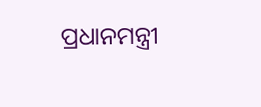ପ୍ରଧାନମନ୍ତ୍ରୀ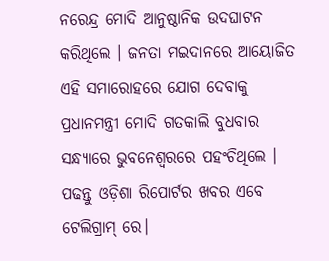ନରେନ୍ଦ୍ର ମୋଦି ଆନୁଷ୍ଠାନିକ ଉଦଘାଟନ କରିଥିଲେ । ଜନତା ମଇଦାନରେ ଆୟୋଜିତ ଏହି ସମାରୋହରେ ଯୋଗ ଦେବାକୁ ପ୍ରଧାନମନ୍ତ୍ରୀ ମୋଦି ଗତକାଲି ବୁଧବାର ସନ୍ଧ୍ୟାରେ ଭୁବନେଶ୍ୱରରେ ପହଂଚିଥିଲେ ।
ପଢନ୍ତୁ ଓଡ଼ିଶା ରିପୋର୍ଟର ଖବର ଏବେ ଟେଲିଗ୍ରାମ୍ ରେ।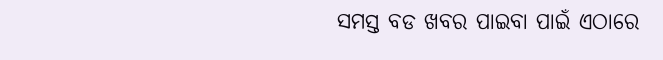ସମସ୍ତ ବଡ ଖବର ପାଇବା ପାଇଁ ଏଠାରେ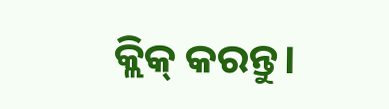କ୍ଲିକ୍ କରନ୍ତୁ।